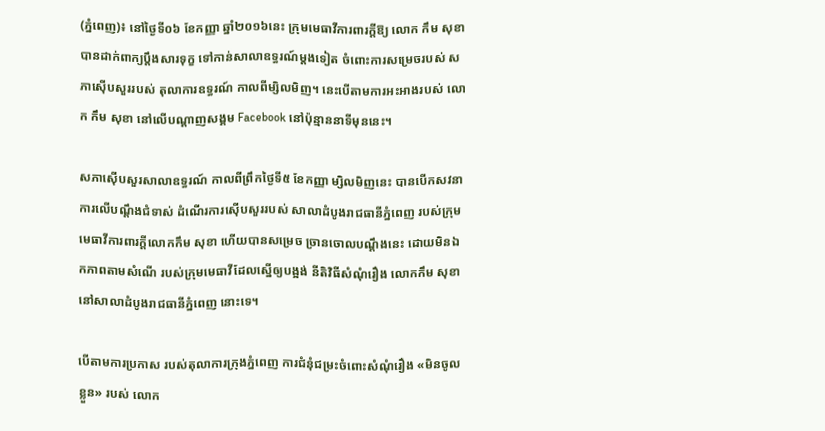(ភ្នំពេញ)៖ នៅថ្ងៃទី០៦ ខែកញ្ញា ឆ្នាំ២០១៦នេះ ក្រុមមេធាវីការពារក្តីឱ្យ លោក កឹម សុខា បានដាក់ពាក្យប្តឹងសារទុក្ខ ទៅកាន់សាលាឧទ្ធរណ៍ម្តងទៀត ចំពោះការសម្រេចរបស់ សភាស៊ើបសួររបស់ តុលាការឧទ្ធរណ៍ កាលពីម្សិលមិញ។ នេះបើតាមការអះអាងរបស់ លោក កឹម សុខា នៅលើបណ្តាញសង្គម Facebook នៅប៉ុន្មាននាទីមុននេះ។

សភាស៊ើបសួរសាលាឧទ្ធរណ៍ កាលពីព្រឹកថ្ងៃទី៥ ខែកញ្ញា ម្សិលមិញនេះ បានបើកសវនាការលើបណ្តឹងជំទាស់ ដំណើរការស៊ើបសួររបស់ សាលាដំបូងរាជធានីភ្នំពេញ របស់ក្រុមមេធាវីការពារក្តីលោកកឹម សុខា ហើយបានសម្រេច ច្រានចោលបណ្តឹងនេះ ដោយមិនឯកភាពតាមសំណើ របស់ក្រុមមេធាវីដែលស្នើឲ្យបង្អង់ នីតិវិធីសំណុំរឿង លោកកឹម សុខា នៅសាលាដំបូងរាជធានីភ្នំពេញ នោះទេ។

បើតាមការប្រកាស របស់តុលាការក្រុងភ្នំពេញ ការជំនុំជម្រះចំពោះសំណុំរឿង «មិនចូលខ្លួន» របស់ លោក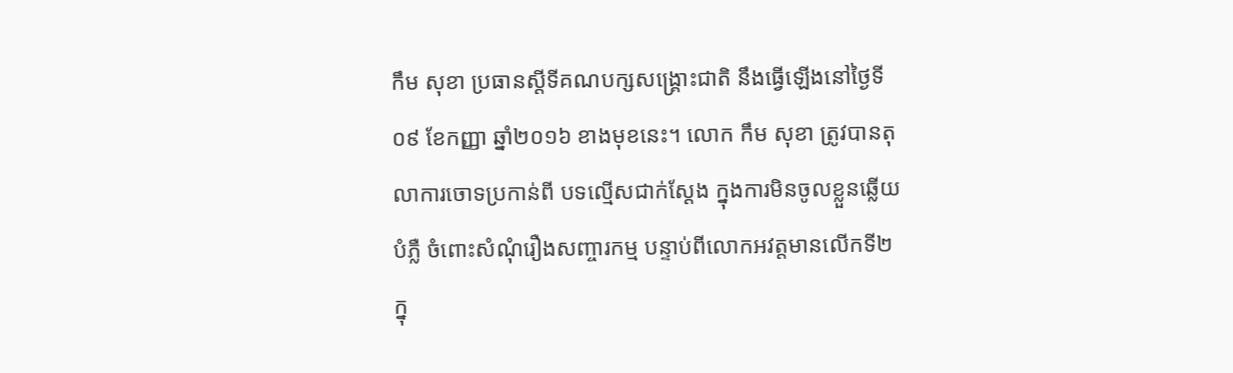កឹម សុខា ប្រធានស្តីទីគណបក្សសង្រ្គោះជាតិ នឹងធ្វើឡើងនៅថ្ងៃទី០៩ ខែកញ្ញា ឆ្នាំ២០១៦ ខាងមុខនេះ។ លោក កឹម សុខា ត្រូវបានតុលាការចោទប្រកាន់ពី បទល្មើសជាក់ស្តែង ក្នុងការមិនចូលខ្លួនឆ្លើយបំភ្លឺ ចំពោះសំណុំរឿងសញ្ចារកម្ម បន្ទាប់ពីលោកអវត្តមានលើកទី២ ក្នុ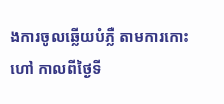ងការចូលឆ្លើយបំភ្លឺ តាមការកោះហៅ កាលពីថ្ងៃទី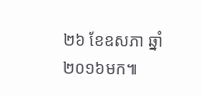២៦ ខែឧសភា ឆ្នាំ២០១៦មក៕